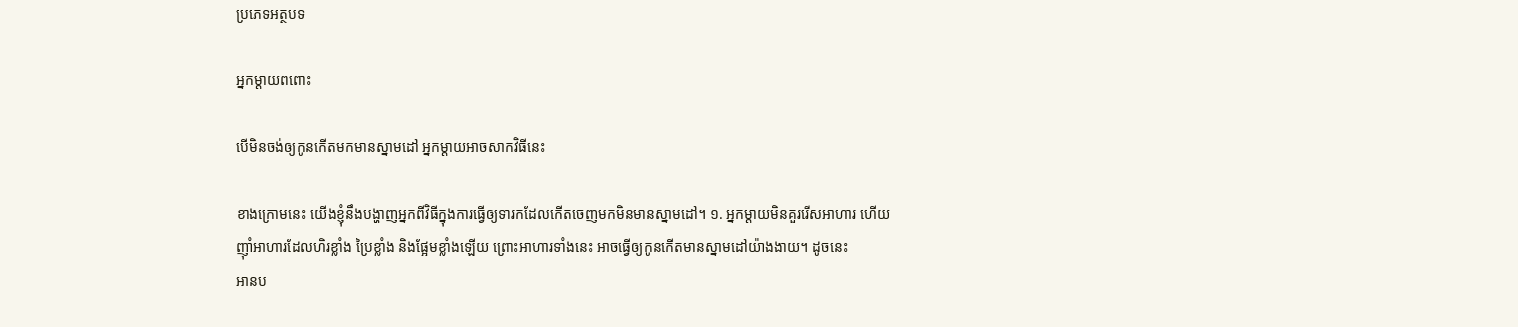ប្រភេទអត្ថបទ

អ្នកម្ដាយពពោះ

បើមិនចង់ឲ្យកូនកើតមកមានស្នាមដៅ អ្នកម្តាយអាចសាកវិធីនេះ

ខាងក្រោមនេះ យើងខ្ញុំនឹងបង្ហាញអ្នកពីវិធីក្នុងការធ្វើឲ្យទារកដែលកើតចេញមកមិនមានស្នាមដៅ។ ១. អ្នកម្តាយមិនគួររើសអាហារ ហើយញ៉ាំអាហារដែលហិរខ្លាំង ប្រៃខ្លាំង និងផ្អែមខ្លាំងឡើយ ព្រោះអាហារទាំងនេះ អាចធ្វើឲ្យកូនកើតមានស្នាមដៅយ៉ាងងាយ។ ដូចនេះ
អានប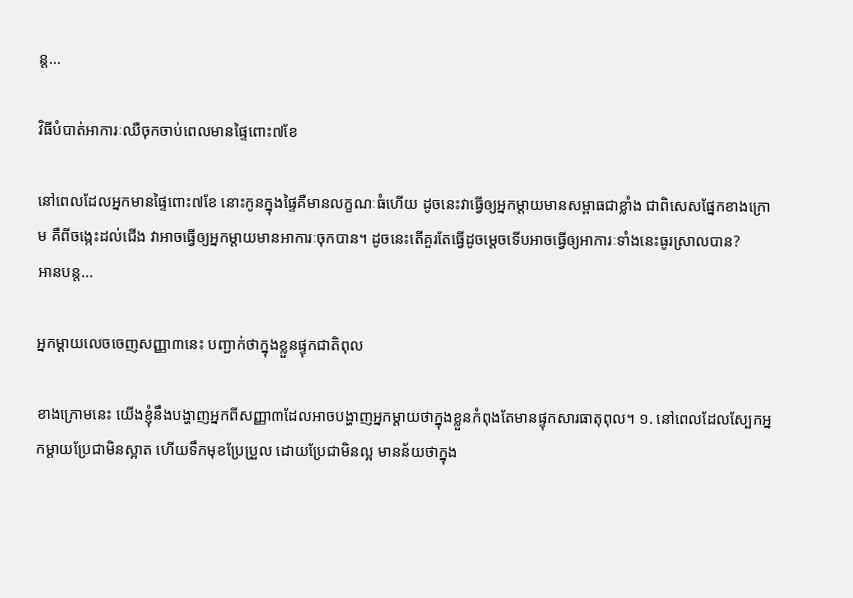ន្ដ...

វិធីបំបាត់អាការៈឈឺចុកចាប់ពេលមានផ្ទៃពោះ៧ខែ

នៅពេលដែលអ្នកមានផ្ទៃពោះ៧ខែ នោះកូនក្នុងផ្ទៃគឺមានលក្ខណៈធំហើយ ដូចនេះវាធ្វើឲ្យអ្នកម្តាយមានសម្ពាធជាខ្លាំង ជាពិសេសផ្នែកខាងក្រោម គឺពីចង្កេះដល់ជើង វាអាចធ្វើឲ្យអ្នកម្តាយមានអាការៈចុកបាន។ ដូចនេះតើគួរតែធ្វើដូចម្តេចទើបអាចធ្វើឲ្យអាការៈទាំងនេះធូរស្រាលបាន?
អានបន្ដ...

អ្នកម្តាយលេចចេញសញ្ញា៣នេះ បញ្ជាក់ថាក្នុងខ្លួនផ្ទុកជាតិពុល

ខាងក្រោមនេះ យើងខ្ញុំនឹងបង្ហាញអ្នកពីសញ្ញា៣ដែលអាចបង្ហាញអ្នកម្តាយថាក្នុងខ្លួនកំពុងតែមានផ្ទុកសារធាតុពុល។ ១. នៅពេលដែលស្បែកអ្នកម្តាយប្រែជាមិនស្អាត ហើយទឹកមុខប្រែប្រួល ដោយប្រែជាមិនល្អ មានន័យថាក្នុង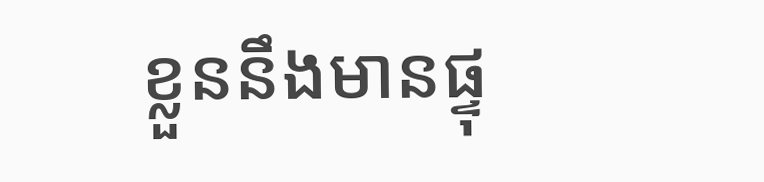ខ្លួននឹងមានផ្ទុ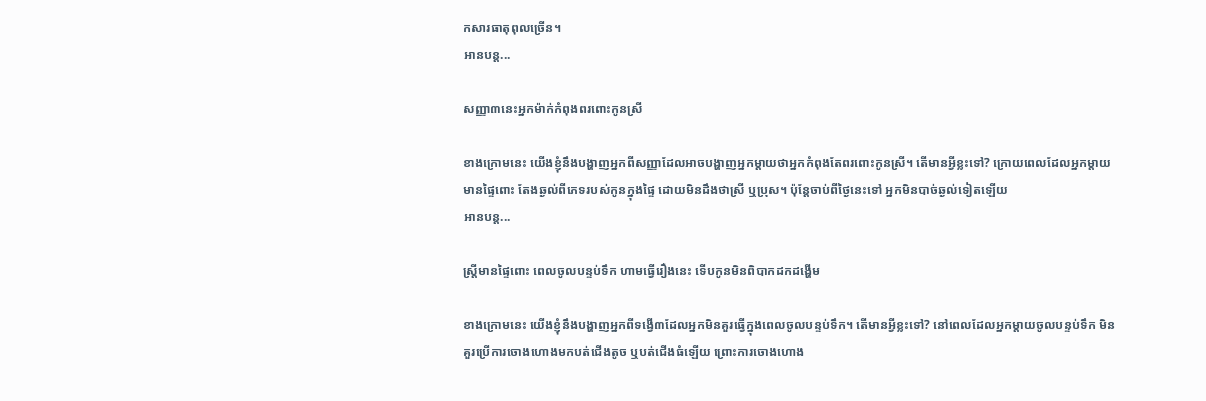កសារធាតុពុលច្រើន។
អានបន្ដ...

សញ្ញា៣នេះអ្នកម៉ាក់កំពុងពរពោះកូនស្រី

ខាងក្រោមនេះ យើងខ្ញុំនឹងបង្ហាញអ្នកពីសញ្ញាដែលអាចបង្ហាញអ្នកម្តាយថាអ្នកកំពុងតែពរពោះកូនស្រី។ តើមានអ្វីខ្លះទៅ? ក្រោយពេលដែលអ្នកម្តាយមានផ្ទៃពោះ តែងឆ្ងល់ពីភេទរបស់កូនក្នុងផ្ទៃ ដោយមិនដឹងថាស្រី ឬប្រុស។ ប៉ុន្តែចាប់ពីថ្ងៃនេះទៅ អ្នកមិនបាច់ឆ្ងល់ទៀតឡើយ
អានបន្ដ...

ស្ត្រីមានផ្ទៃពោះ ពេលចូលបន្ទប់ទឹក ហាមធ្វើរឿងនេះ ទើបកូនមិនពិបាកដកដង្ហើម

ខាងក្រោមនេះ យើងខ្ញុំនឹងបង្ហាញអ្នកពីទង្វើ៣ដែលអ្នកមិនគួរធ្វើក្នុងពេលចូលបន្ទប់ទឹក។ តើមានអ្វីខ្លះទៅ? នៅពេលដែលអ្នកម្តាយចូលបន្ទប់ទឹក មិនគួរប្រើការចោងហោងមកបត់ជើងតូច ឬបត់ជើងធំឡើយ ព្រោះការចោងហោង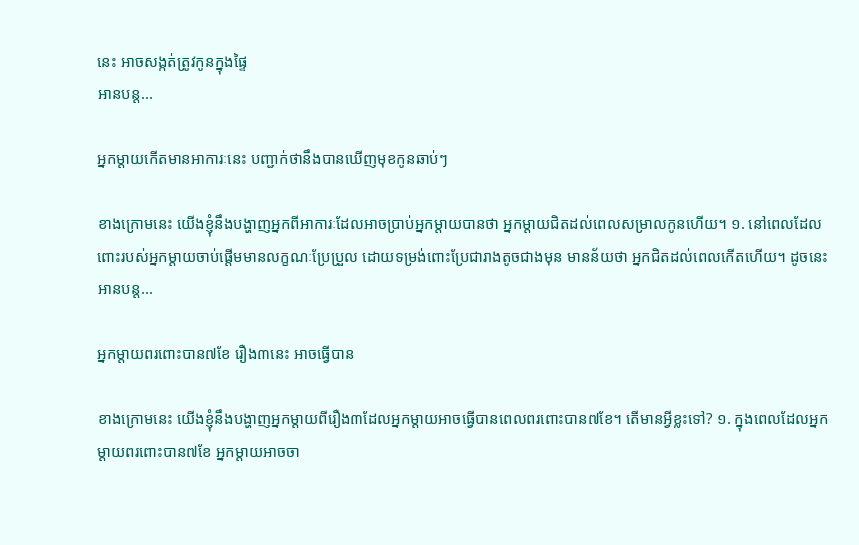នេះ អាចសង្កត់ត្រូវកូនក្នុងផ្ទៃ
អានបន្ដ...

អ្នកម្តាយកើតមានអាការៈនេះ បញ្ជាក់ថានឹងបានឃើញមុខកូនឆាប់ៗ

ខាងក្រោមនេះ យើងខ្ញុំនឹងបង្ហាញអ្នកពីអាការៈដែលអាចប្រាប់អ្នកម្តាយបានថា អ្នកម្តាយជិតដល់ពេលសម្រាលកូនហើយ។ ១. នៅពេលដែលពោះរបស់អ្នកម្តាយចាប់ផ្តើមមានលក្ខណៈប្រែប្រួល ដោយទម្រង់ពោះប្រែជារាងតូចជាងមុន មានន័យថា អ្នកជិតដល់ពេលកើតហើយ។ ដូចនេះ
អានបន្ដ...

អ្នកម្តាយពរពោះបាន៧ខែ រឿង៣នេះ អាចធ្វើបាន

ខាងក្រោមនេះ យើងខ្ញុំនឹងបង្ហាញអ្នកម្តាយពីរឿង៣ដែលអ្នកម្តាយអាចធ្វើបានពេលពរពោះបាន៧ខែ។ តើមានអ្វីខ្លះទៅ? ១. ក្នុងពេលដែលអ្នកម្តាយពរពោះបាន៧ខែ អ្នកម្តាយអាចចា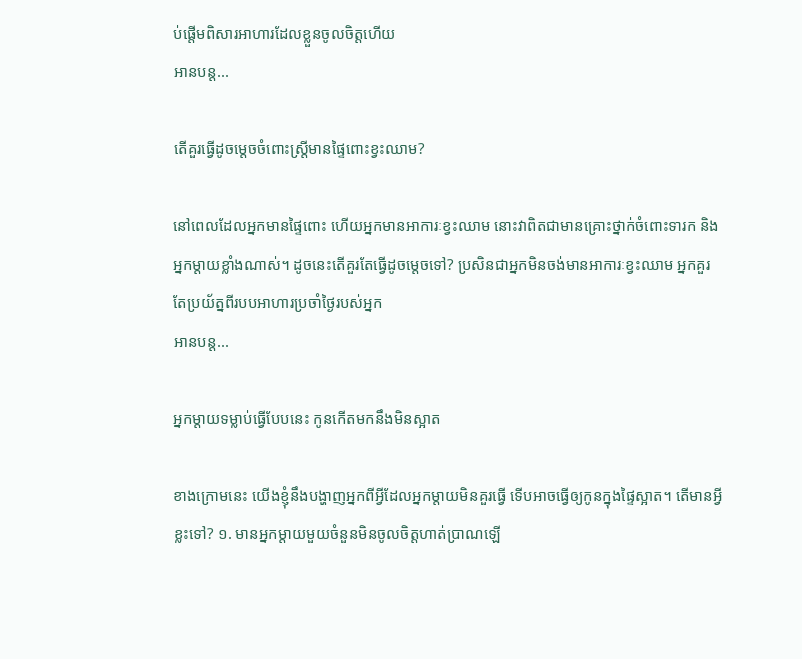ប់ផ្តើមពិសារអាហារដែលខ្លួនចូលចិត្តហើយ
អានបន្ដ...

តើគួរធ្វើដូចម្តេចចំពោះស្ត្រីមានផ្ទៃពោះខ្វះឈាម?

នៅពេលដែលអ្នកមានផ្ទៃពោះ ហើយអ្នកមានអាការៈខ្វះឈាម នោះវាពិតជាមានគ្រោះថ្នាក់ចំពោះទារក និងអ្នកម្តាយខ្លាំងណាស់។ ដូចនេះតើគួរតែធ្វើដូចម្តេចទៅ? ប្រសិនជាអ្នកមិនចង់មានអាការៈខ្វះឈាម អ្នកគួរតែប្រយ័ត្នពីរបបអាហារប្រចាំថ្ងៃរបស់អ្នក
អានបន្ដ...

អ្នកម្តាយទម្លាប់ធ្វើបែបនេះ កូនកើតមកនឹងមិនស្អាត

ខាងក្រោមនេះ យើងខ្ញុំនឹងបង្ហាញអ្នកពីអ្វីដែលអ្នកម្តាយមិនគួរធ្វើ ទើបអាចធ្វើឲ្យកូនក្នុងផ្ទៃស្អាត។ តើមានអ្វីខ្លះទៅ? ១. មានអ្នកម្តាយមួយចំនួនមិនចូលចិត្តហាត់ប្រាណឡើ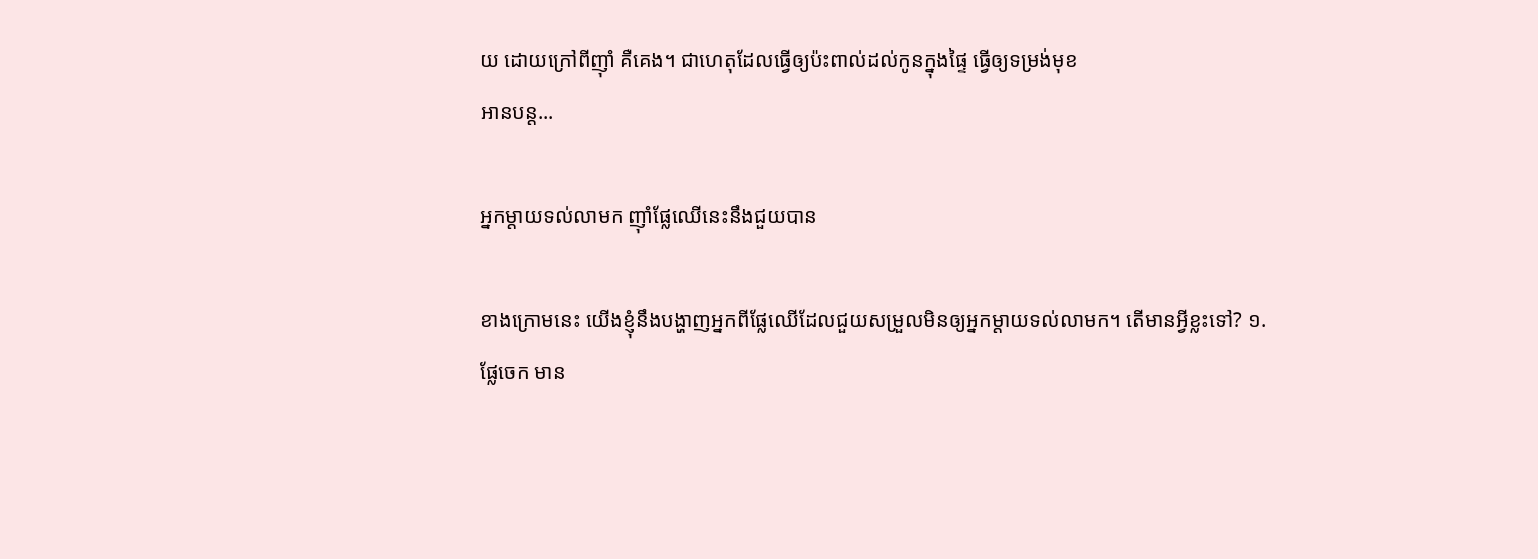យ ដោយក្រៅពីញ៉ាំ គឺគេង។ ជាហេតុដែលធ្វើឲ្យប៉ះពាល់ដល់កូនក្នុងផ្ទៃ ធ្វើឲ្យទម្រង់មុខ
អានបន្ដ...

អ្នកម្តាយទល់លាមក ញ៉ាំផ្លែឈើនេះនឹងជួយបាន

ខាងក្រោមនេះ យើងខ្ញុំនឹងបង្ហាញអ្នកពីផ្លែឈើដែលជួយសម្រួលមិនឲ្យអ្នកម្តាយទល់លាមក។ តើមានអ្វីខ្លះទៅ? ១. ផ្លែចេក មាន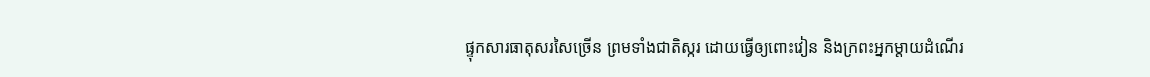ផ្ទុកសារធាតុសរសៃច្រើន ព្រមទាំងជាតិស្ករ ដោយធ្វើឲ្យពោះវៀន និងក្រពះអ្នកម្តាយដំណើរ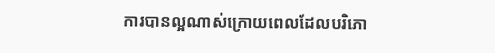ការបានល្អណាស់ក្រោយពេលដែលបរិភោ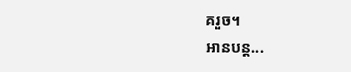គរួច។
អានបន្ដ...